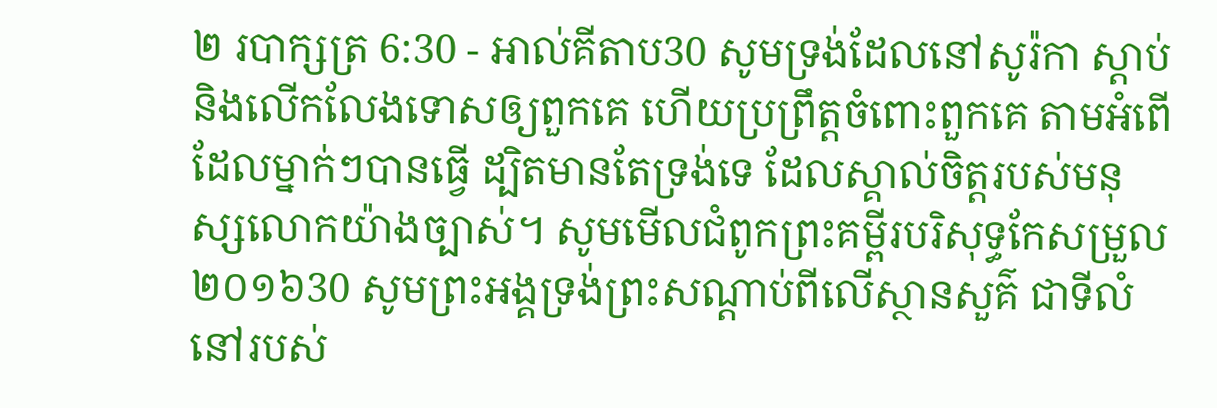២ របាក្សត្រ 6:30 - អាល់គីតាប30 សូមទ្រង់ដែលនៅសូរ៉កា ស្តាប់ និងលើកលែងទោសឲ្យពួកគេ ហើយប្រព្រឹត្តចំពោះពួកគេ តាមអំពើដែលម្នាក់ៗបានធ្វើ ដ្បិតមានតែទ្រង់ទេ ដែលស្គាល់ចិត្តរបស់មនុស្សលោកយ៉ាងច្បាស់។ សូមមើលជំពូកព្រះគម្ពីរបរិសុទ្ធកែសម្រួល ២០១៦30 សូមព្រះអង្គទ្រង់ព្រះសណ្ដាប់ពីលើស្ថានសួគ៌ ជាទីលំនៅរបស់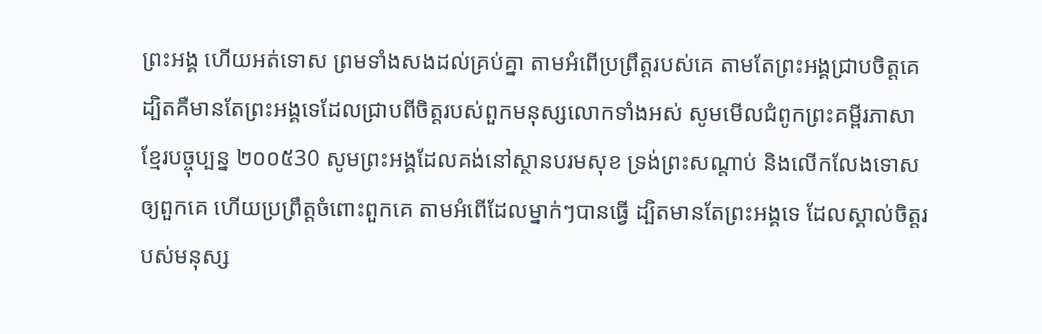ព្រះអង្គ ហើយអត់ទោស ព្រមទាំងសងដល់គ្រប់គ្នា តាមអំពើប្រព្រឹត្តរបស់គេ តាមតែព្រះអង្គជ្រាបចិត្តគេ ដ្បិតគឺមានតែព្រះអង្គទេដែលជ្រាបពីចិត្តរបស់ពួកមនុស្សលោកទាំងអស់ សូមមើលជំពូកព្រះគម្ពីរភាសាខ្មែរបច្ចុប្បន្ន ២០០៥30 សូមព្រះអង្គដែលគង់នៅស្ថានបរមសុខ ទ្រង់ព្រះសណ្ដាប់ និងលើកលែងទោសឲ្យពួកគេ ហើយប្រព្រឹត្តចំពោះពួកគេ តាមអំពើដែលម្នាក់ៗបានធ្វើ ដ្បិតមានតែព្រះអង្គទេ ដែលស្គាល់ចិត្តរបស់មនុស្ស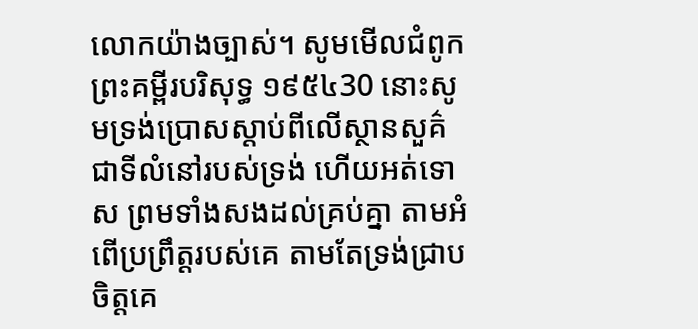លោកយ៉ាងច្បាស់។ សូមមើលជំពូកព្រះគម្ពីរបរិសុទ្ធ ១៩៥៤30 នោះសូមទ្រង់ប្រោសស្តាប់ពីលើស្ថានសួគ៌ ជាទីលំនៅរបស់ទ្រង់ ហើយអត់ទោស ព្រមទាំងសងដល់គ្រប់គ្នា តាមអំពើប្រព្រឹត្តរបស់គេ តាមតែទ្រង់ជ្រាបចិត្តគេ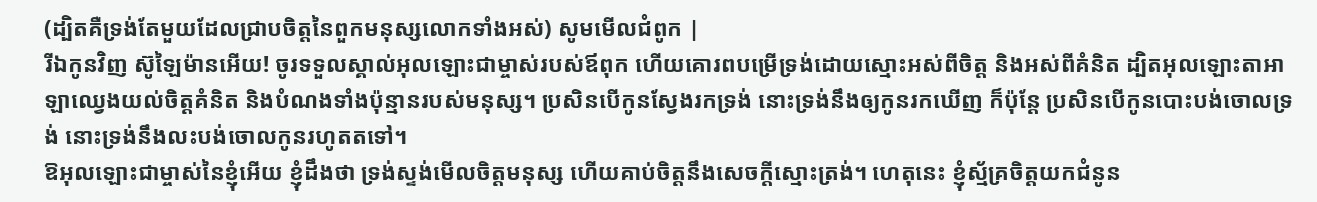(ដ្បិតគឺទ្រង់តែមួយដែលជ្រាបចិត្តនៃពួកមនុស្សលោកទាំងអស់) សូមមើលជំពូក |
រីឯកូនវិញ ស៊ូឡៃម៉ានអើយ! ចូរទទួលស្គាល់អុលឡោះជាម្ចាស់របស់ឪពុក ហើយគោរពបម្រើទ្រង់ដោយស្មោះអស់ពីចិត្ត និងអស់ពីគំនិត ដ្បិតអុលឡោះតាអាឡាឈ្វេងយល់ចិត្តគំនិត និងបំណងទាំងប៉ុន្មានរបស់មនុស្ស។ ប្រសិនបើកូនស្វែងរកទ្រង់ នោះទ្រង់នឹងឲ្យកូនរកឃើញ ក៏ប៉ុន្តែ ប្រសិនបើកូនបោះបង់ចោលទ្រង់ នោះទ្រង់នឹងលះបង់ចោលកូនរហូតតទៅ។
ឱអុលឡោះជាម្ចាស់នៃខ្ញុំអើយ ខ្ញុំដឹងថា ទ្រង់ស្ទង់មើលចិត្តមនុស្ស ហើយគាប់ចិត្តនឹងសេចក្តីស្មោះត្រង់។ ហេតុនេះ ខ្ញុំស្ម័គ្រចិត្តយកជំនូន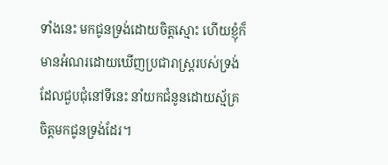ទាំងនេះ មកជូនទ្រង់ដោយចិត្តស្មោះ ហើយខ្ញុំក៏មានអំណរដោយឃើញប្រជារាស្ត្ររបស់ទ្រង់ ដែលជួបជុំនៅទីនេះ នាំយកជំនូនដោយស្ម័គ្រចិត្តមកជូនទ្រង់ដែរ។